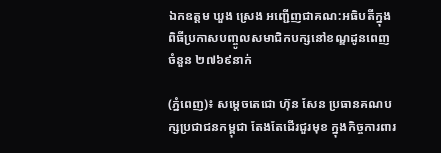ឯកឧត្តម ឃួង ស្រេង អញ្ជើញជាគណ:អធិបតីក្នុងពិធីប្រកាសបញ្ចូលសមាជិកបក្សនៅខណ្ឌដូនពេញ ចំនួន ២៧៦៩នាក់

(ភ្នំពេញ)៖ សម្តេចតេជោ ហ៊ុន សែន ប្រធានគណបក្សប្រជាជនកម្ពុជា តែងតែដើរជួរមុខ ក្នុងកិច្ចការពារ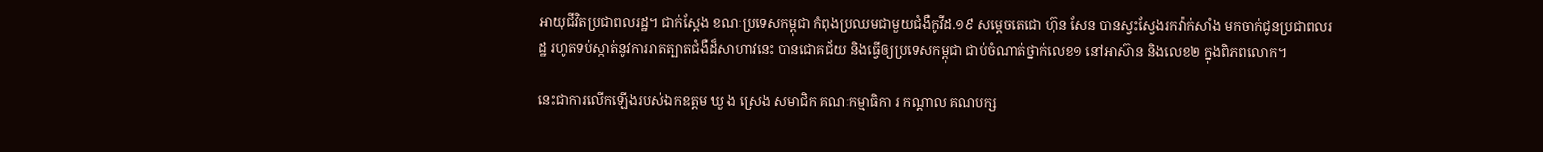អាយុជីវិតប្រជាពលរដ្ឋ។ ជាក់ស្តែង ខណៈប្រទេសកម្ពុជា កំពុងប្រឈមជាមួយជំងឺកូវីដ.១៩ សម្តេចតេជោ ហ៊ុន សែន បានស្វះស្វែងរកវ៉ាក់សាំង មកចាក់ជូនប្រជាពលរដ្ឋ រហូតទប់ស្កាត់នូវការរាតត្បាតជំងឺដ៏សាហាវនេះ បានជោគជ័យ និងធ្វើឲ្យប្រទេសកម្ពុជា ជាប់ចំណាត់ថ្នាក់លេខ១ នៅអាស៊ាន និងលេខ២ ក្នុងពិភពលោក។

នេះជាការលើកឡើងរបស់ឯកឧត្តម ឃួ ង ស្រេង សមាជិក គណៈកម្មាធិកា រ កណ្តាល គណបក្ស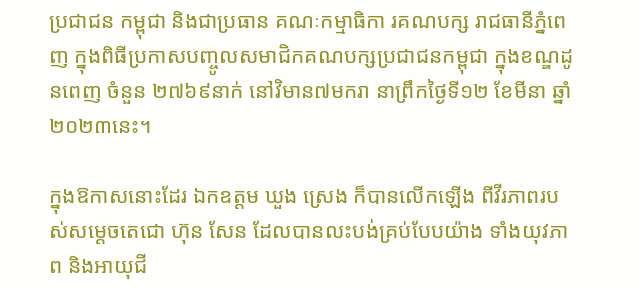ប្រជាជន កម្ពុជា និងជាប្រធាន គណៈកម្មាធិកា រគណបក្ស រាជធានីភ្នំពេញ ក្នុងពិធីប្រកាសបញ្ចូលសមាជិកគណបក្សប្រជាជនកម្ពុជា ក្នុងខណ្ឌដូនពេញ ចំនួន ២៧៦៩នាក់ នៅវិមាន៧មករា នាព្រឹកថ្ងៃទី១២ ខែមីនា ឆ្នាំ២០២៣នេះ។

ក្នុងឱកាសនោះដែរ ឯកឧត្តម ឃួង ស្រេង ក៏បានលើកឡើង ពីវីរភាពរបស់សម្តេចតេជោ ហ៊ុន សែន ដែលបានលះបង់គ្រប់បែបយ៉ាង ទាំងយុវភាព និងអាយុជី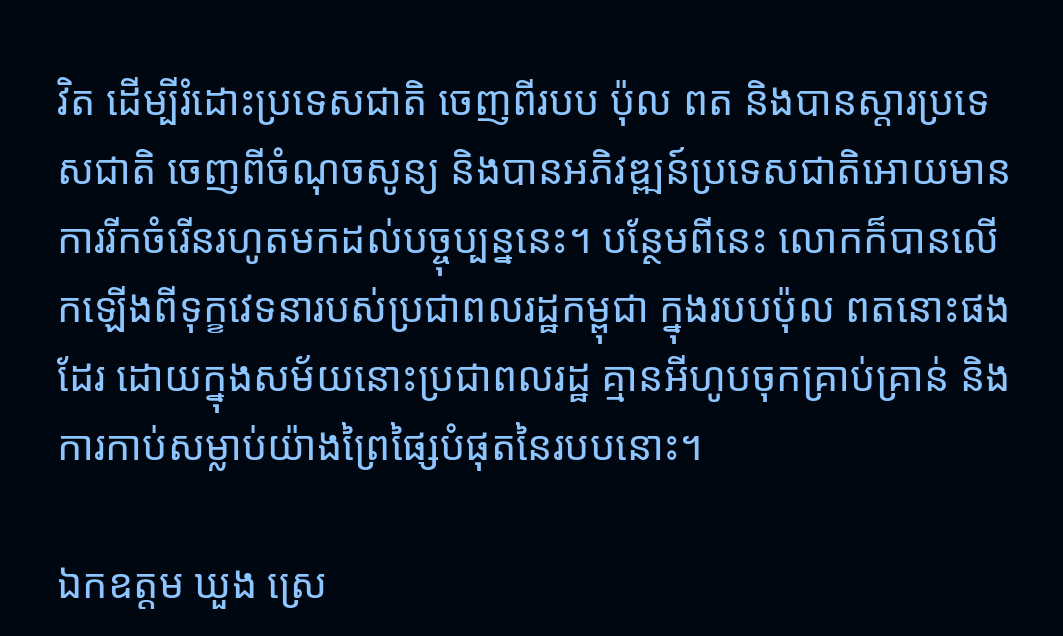វិត ដើម្បីរំដោះប្រទេសជាតិ ចេញពីរបប ប៉ុល ពត និងបានស្តារប្រទេសជាតិ ចេញពីចំណុចសូន្យ និងបានអភិវឌ្ឍន៍ប្រទេសជាតិអោយមានការរីកចំរើនរហូតមកដល់បច្ចុប្បន្ននេះ។ បន្ថែមពីនេះ លោកក៏បានលើកឡើងពីទុក្ខវេទនារបស់ប្រជាពលរដ្ឋកម្ពុជា ក្នុងរបបប៉ុល ពតនោះផងដែរ ដោយក្នុងសម័យនោះប្រជាពលរដ្ឋ គ្មានអីហូបចុកគ្រាប់គ្រាន់ និងការកាប់សម្លាប់យ៉ាងព្រៃផ្សៃបំផុតនៃរបបនោះ។

ឯកឧត្តម ឃួង ស្រេ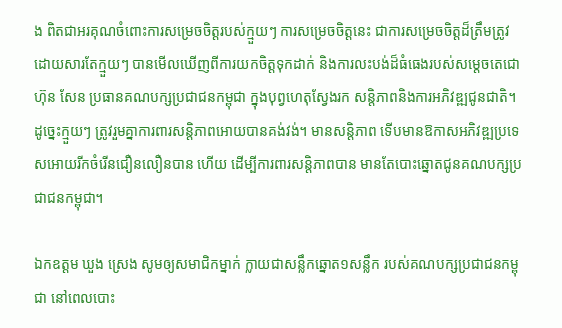ង ពិតជាអរគុណចំពោះការសម្រេចចិត្តរបស់ក្មួយៗ ការសម្រេចចិត្តនេះ ជាការសម្រេចចិត្តដ៏ត្រឹមត្រូវ ដោយសារតែក្មួយៗ បានមើលឃើញពីការយកចិត្តទុកដាក់ និងការលះបង់ដ៏ធំធេងរបស់សម្តេចតេជោ ហ៊ុន សែន ប្រធានគណបក្សប្រជាជនកម្ពុជា ក្នុងបុព្វហេតុស្វែងរក សន្តិភាពនិងការអភិវឌ្ឍជូនជាតិ។ ដូច្នេះក្មួយៗ ត្រូវរួមគ្នាការពារសន្តិភាពអោយបានគង់វង់។ មានសន្តិភាព ទើបមានឱកាសអភិវឌ្ឍប្រទេសអោយរីកចំរើនជឿនលឿនបាន ហើយ ដើម្បីការពារសន្តិភាពបាន មានតែបោះឆ្នោតជូនគណបក្សប្រជាជនកម្ពុជា។

ឯកឧត្តម ឃួង ស្រេង សូមឲ្យសមាជិកម្នាក់ ក្លាយជាសន្លឹកឆ្នោត១សន្លឹក របស់គណបក្សប្រជាជនកម្ពុជា នៅពេលបោះ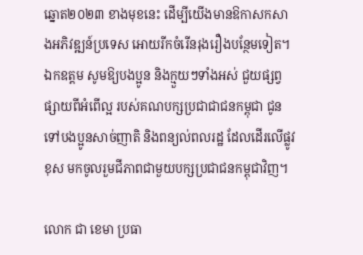ឆ្នោត២០២៣ ខាងមុខនេះ ដើម្បីយើងមានឱកាសកសាងអភិវឌ្ឍន៍ប្រទេស អោយរីកចំរើនរុងរឿងបន្ថែមទៀត។ ឯកឧត្តម សូមឱ្យបងប្អូន និងក្មួយៗទាំងអស់ ជួយផ្សព្វផ្សាយពីអំពើល្អ របស់គណបក្សប្រជាជាជនកម្ពុជា ជូនទៅបងប្អូនសាច់ញាតិ និងពន្យល់ពលរដ្ឋ ដែលដើរលើផ្លូវខុស មកចូលរួមជីភាពជាមួយបក្សប្រជាជនកម្ពុជាវិញ។

លោក ជា ខេមា ប្រធា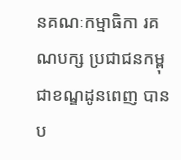នគណៈកម្មាធិកា រគណបក្ស ប្រជាជនកម្ពុជាខណ្ឌដូនពេញ បានប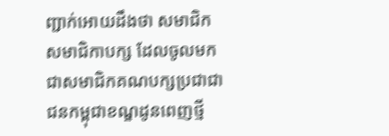ញ្ជាក់អោយដឹងថា សមាជិក សមាជិកាបក្ស ដែលចូលមកជាសមាជិកគណបក្សប្រជាជាជនកម្ពុជាខណ្ឌដូនពេញថ្មី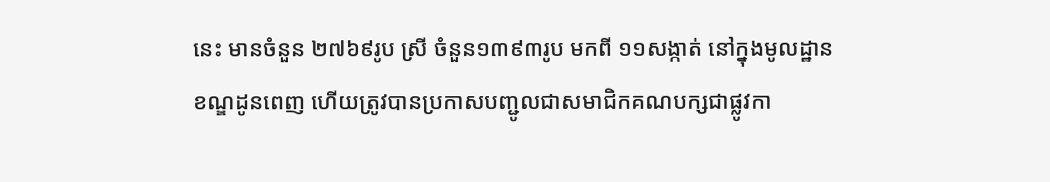នេះ មានចំនួន ២៧៦៩រូប ស្រី ចំនួន១៣៩៣រូប មកពី ១១សង្កាត់ នៅក្នុងមូលដ្ឋានខណ្ឌដូនពេញ ហើយត្រូវបានប្រកាសបញ្ជូលជាសមាជិកគណបក្សជាផ្លូវកា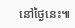នៅថ្ងៃនេះ៕